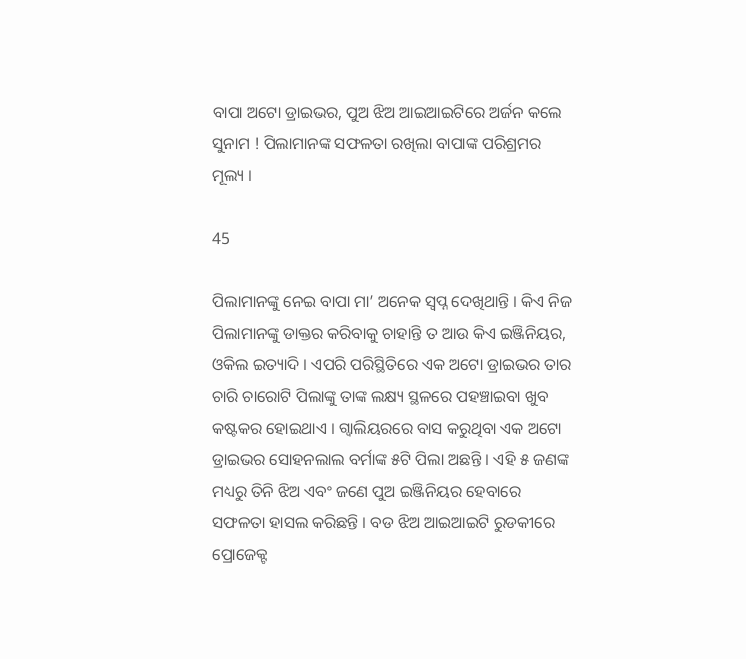ବାପା ଅଟୋ ଡ୍ରାଇଭର, ପୁଅ ଝିଅ ଆଇଆଇଟିରେ ଅର୍ଜନ କଲେ ସୁନାମ ! ପିଲାମାନଙ୍କ ସଫଳତା ରଖିଲା ବାପାଙ୍କ ପରିଶ୍ରମର ମୂଲ୍ୟ ।

45

ପିଲାମାନଙ୍କୁ ନେଇ ବାପା ମା’ ଅନେକ ସ୍ୱପ୍ନ ଦେଖିଥାନ୍ତି । କିଏ ନିଜ ପିଲାମାନଙ୍କୁ ଡାକ୍ତର କରିବାକୁ ଚାହାନ୍ତି ତ ଆଉ କିଏ ଇଞ୍ଜିନିୟର, ଓକିଲ ଇତ୍ୟାଦି । ଏପରି ପରିସ୍ଥିତିରେ ଏକ ଅଟୋ ଡ୍ରାଇଭର ତାର ଚାରି ଚାରୋଟି ପିଲାଙ୍କୁ ତାଙ୍କ ଲକ୍ଷ୍ୟ ସ୍ଥଳରେ ପହଞ୍ଚାଇବା ଖୁବ କଷ୍ଟକର ହୋଇଥାଏ । ଗ୍ୱାଲିୟରରେ ବାସ କରୁଥିବା ଏକ ଅଟୋ ଡ୍ରାଇଭର ସୋହନଲାଲ ବର୍ମାଙ୍କ ୫ଟି ପିଲା ଅଛନ୍ତି । ଏହି ୫ ଜଣଙ୍କ ମଧ୍ୟରୁ ତିନି ଝିଅ ଏବଂ ଜଣେ ପୁଅ ଇଞ୍ଜିନିୟର ହେବାରେ ସଫଳତା ହାସଲ କରିଛନ୍ତି । ବଡ ଝିଅ ଆଇଆଇଟି ରୁଡକୀରେ ପ୍ରୋଜେକ୍ଟ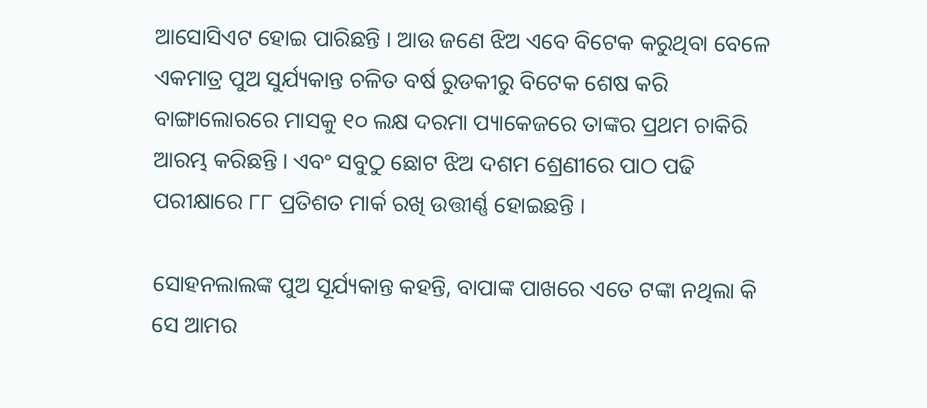ଆସୋସିଏଟ ହୋଇ ପାରିଛନ୍ତି । ଆଉ ଜଣେ ଝିଅ ଏବେ ବିଟେକ କରୁଥିବା ବେଳେ ଏକମାତ୍ର ପୁଅ ସୁର୍ଯ୍ୟକାନ୍ତ ଚଳିତ ବର୍ଷ ରୁଡକୀରୁ ବିଟେକ ଶେଷ କରି ବାଙ୍ଗାଲୋରରେ ମାସକୁ ୧୦ ଲକ୍ଷ ଦରମା ପ୍ୟାକେଜରେ ତାଙ୍କର ପ୍ରଥମ ଚାକିରି ଆରମ୍ଭ କରିଛନ୍ତି । ଏବଂ ସବୁଠୁ ଛୋଟ ଝିଅ ଦଶମ ଶ୍ରେଣୀରେ ପାଠ ପଢି ପରୀକ୍ଷାରେ ୮୮ ପ୍ରତିଶତ ମାର୍କ ରଖି ଉତ୍ତୀର୍ଣ୍ଣ ହୋଇଛନ୍ତି ।

ସୋହନଲାଲଙ୍କ ପୁଅ ସୂର୍ଯ୍ୟକାନ୍ତ କହନ୍ତି, ବାପାଙ୍କ ପାଖରେ ଏତେ ଟଙ୍କା ନଥିଲା କି ସେ ଆମର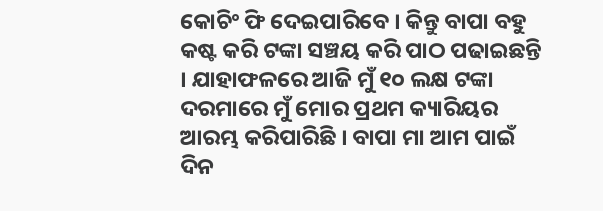କୋଚିଂ ଫି ଦେଇପାରିବେ । କିନ୍ତୁ ବାପା ବହୁ କଷ୍ଟ କରି ଟଙ୍କା ସଞ୍ଚୟ କରି ପାଠ ପଢାଇଛନ୍ତି । ଯାହାଫଳରେ ଆଜି ମୁଁ ୧୦ ଲକ୍ଷ ଟଙ୍କା ଦରମାରେ ମୁଁ ମୋର ପ୍ରଥମ କ୍ୟାରିୟର ଆରମ୍ଭ କରିପାରିଛି । ବାପା ମା ଆମ ପାଇଁ ଦିନ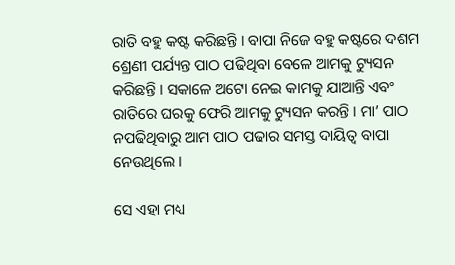ରାତି ବହୁ କଷ୍ଟ କରିଛନ୍ତି । ବାପା ନିଜେ ବହୁ କଷ୍ଟରେ ଦଶମ ଶ୍ରେଣୀ ପର୍ଯ୍ୟନ୍ତ ପାଠ ପଢିଥିବା ବେଳେ ଆମକୁ ଟ୍ୟୁସନ କରିଛନ୍ତି । ସକାଳେ ଅଟୋ ନେଇ କାମକୁ ଯାଆନ୍ତି ଏବଂ ରାତିରେ ଘରକୁ ଫେରି ଆମକୁ ଟ୍ୟୁସନ କରନ୍ତି । ମା’ ପାଠ ନପଢିଥିବାରୁ ଆମ ପାଠ ପଢାର ସମସ୍ତ ଦାୟିତ୍ୱ ବାପା ନେଉଥିଲେ ।

ସେ ଏହା ମଧ୍ୟ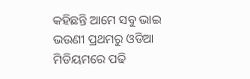କହିଛନ୍ତି ଆମେ ସବୁ ଭାଇ ଭଉଣୀ ପ୍ରଥମରୁ ଓଡିଆ ମିଡିୟମରେ ପଢି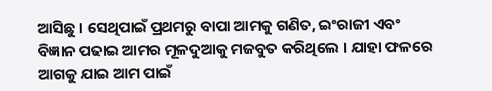ଆସିଛୁ । ସେଥିପାଇଁ ପ୍ରଥମରୁ ବାପା ଆମକୁ ଗଣିତ, ଇଂରାଜୀ ଏବଂ ବିଜ୍ଞାନ ପଢାଇ ଆମର ମୂଳଦୁଆକୁ ମଜବୁତ କରିଥିଲେ । ଯାହା ଫଳରେ ଆଗକୁ ଯାଇ ଆମ ପାଇଁ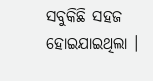ସବୁକିଛି ସହଜ ହୋଇଯାଇଥିଲା ।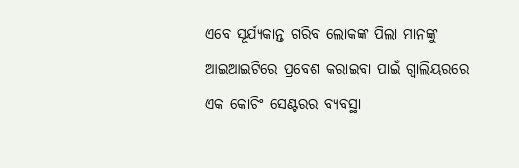ଏବେ ସୂର୍ଯ୍ୟକାନ୍ତ ଗରିବ ଲୋକଙ୍କ ପିଲା ମାନଙ୍କୁ ଆଇଆଇଟିରେ ପ୍ରବେଶ କରାଇବା ପାଇଁ ଗ୍ୱାଲିୟରରେ ଏକ କୋଚିଂ ସେଣ୍ଟରର ବ୍ୟବସ୍ଥା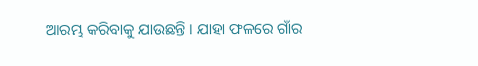ଆରମ୍ଭ କରିବାକୁ ଯାଉଛନ୍ତି । ଯାହା ଫଳରେ ଗାଁର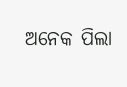ଅନେକ ପିଲା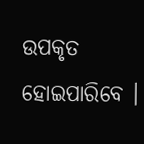ଉପକୃତ ହୋଇପାରିବେ ।